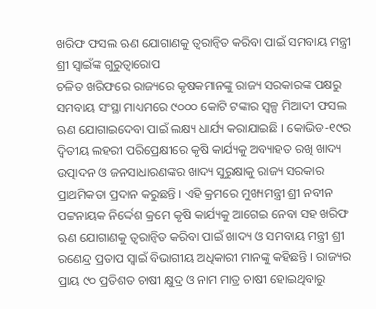ଖରିଫ ଫସଲ ଋଣ ଯୋଗାଣକୁ ତ୍ୱରାନ୍ୱିତ କରିବା ପାଇଁ ସମବାୟ ମନ୍ତ୍ରୀ ଶ୍ରୀ ସ୍ୱାଇଁଙ୍କ ଗୁରୁତ୍ୱାରୋପ
ଚଳିତ ଖରିଫରେ ରାଜ୍ୟରେ କୃଷକମାନଙ୍କୁ ରାଜ୍ୟ ସରକାରଙ୍କ ପକ୍ଷରୁ ସମବାୟ ସଂସ୍ଥା ମାଧ୍ୟମରେ ୯୦୦୦ କୋଟି ଟଙ୍କାର ସ୍ୱଳ୍ପ ମିଆଦୀ ଫସଲ ଋଣ ଯୋଗାଇଦେବା ପାଇଁ ଲକ୍ଷ୍ୟ ଧାର୍ଯ୍ୟ କରାଯାଇଛି । କୋଭିଡ-୧୯ର ଦ୍ୱିତୀୟ ଲହରୀ ପରିପ୍ରେକ୍ଷୀରେ କୃଷି କାର୍ଯ୍ୟକୁ ଅବ୍ୟାହତ ରଖି ଖାଦ୍ୟ ଉତ୍ପାଦନ ଓ ଜନସାଧାରଣଙ୍କର ଖାଦ୍ୟ ସୁରୁକ୍ଷାକୁ ରାଜ୍ୟ ସରକାର ପ୍ରାଥମିକତା ପ୍ରଦାନ କରୁଛନ୍ତି । ଏହି କ୍ରମରେ ମୁଖ୍ୟମନ୍ତ୍ରୀ ଶ୍ରୀ ନବୀନ ପଟ୍ଟନାୟକ ନିର୍ଦ୍ଦେଶ କ୍ରମେ କୃଷି କାର୍ଯ୍ୟକୁ ଆଗେଇ ନେବା ସହ ଖରିଫ ଋଣ ଯୋଗାଣକୁ ତ୍ୱରାନ୍ୱିତ କରିବା ପାଇଁ ଖାଦ୍ୟ ଓ ସମବାୟ ମନ୍ତ୍ରୀ ଶ୍ରୀ ରଣେନ୍ଦ୍ର ପ୍ରତାପ ସ୍ୱାଇଁ ବିଭାଗୀୟ ଅଧିକାରୀ ମାନଙ୍କୁ କହିଛନ୍ତି । ରାଜ୍ୟର ପ୍ରାୟ ୯୦ ପ୍ରତିଶତ ଚାଷୀ କ୍ଷୁଦ୍ର ଓ ନାମ ମାତ୍ର ଚାଷୀ ହୋଇଥିବାରୁ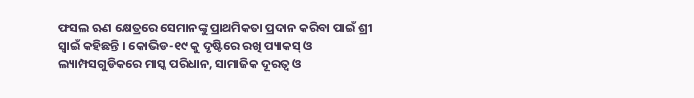ଫସଲ ଋଣ କ୍ଷେତ୍ରରେ ସେମାନଙ୍କୁ ପ୍ରାଥମିକତା ପ୍ରଦାନ କରିବା ପାଇଁ ଶ୍ରୀ ସ୍ୱାଇଁ କହିଛନ୍ତି । କୋଭିଡ-୧୯ କୁ ଦୃଷ୍ଟିରେ ରଖି ପ୍ୟାକସ୍ ଓ ଲ୍ୟାମ୍ପସଗୁଡିକରେ ମାସ୍କ ପରିଧାନ, ସାମାଜିକ ଦୂରତ୍ୱ ଓ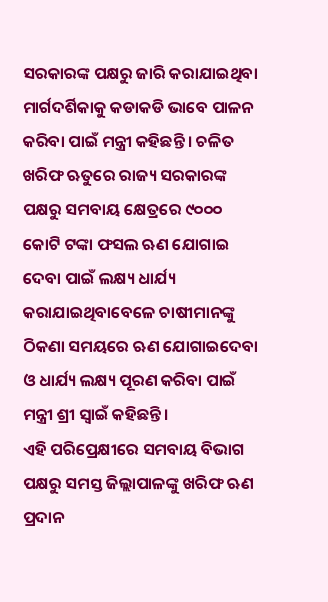ସରକାରଙ୍କ ପକ୍ଷରୁ ଜାରି କରାଯାଇଥିବା ମାର୍ଗଦର୍ଶିକାକୁ କଡାକଡି ଭାବେ ପାଳନ କରିବା ପାଇଁ ମନ୍ତ୍ରୀ କହିଛନ୍ତି । ଚଳିତ ଖରିଫ ଋତୁରେ ରାଜ୍ୟ ସରକାରଙ୍କ ପକ୍ଷରୁ ସମବାୟ କ୍ଷେତ୍ରରେ ୯୦୦୦ କୋଟି ଟଙ୍କା ଫସଲ ଋଣ ଯୋଗାଇ ଦେବା ପାଇଁ ଲକ୍ଷ୍ୟ ଧାର୍ଯ୍ୟ କରାଯାଇଥିବାବେଳେ ଚାଷୀମାନଙ୍କୁ ଠିକଣା ସମୟରେ ଋଣ ଯୋଗାଇଦେବା ଓ ଧାର୍ଯ୍ୟ ଲକ୍ଷ୍ୟ ପୂରଣ କରିବା ପାଇଁ ମନ୍ତ୍ରୀ ଶ୍ରୀ ସ୍ୱାଇଁ କହିଛନ୍ତି ।
ଏହି ପରିପ୍ରେକ୍ଷୀରେ ସମବାୟ ବିଭାଗ ପକ୍ଷରୁ ସମସ୍ତ ଜିଲ୍ଲାପାଳଙ୍କୁ ଖରିଫ ଋଣ ପ୍ରଦାନ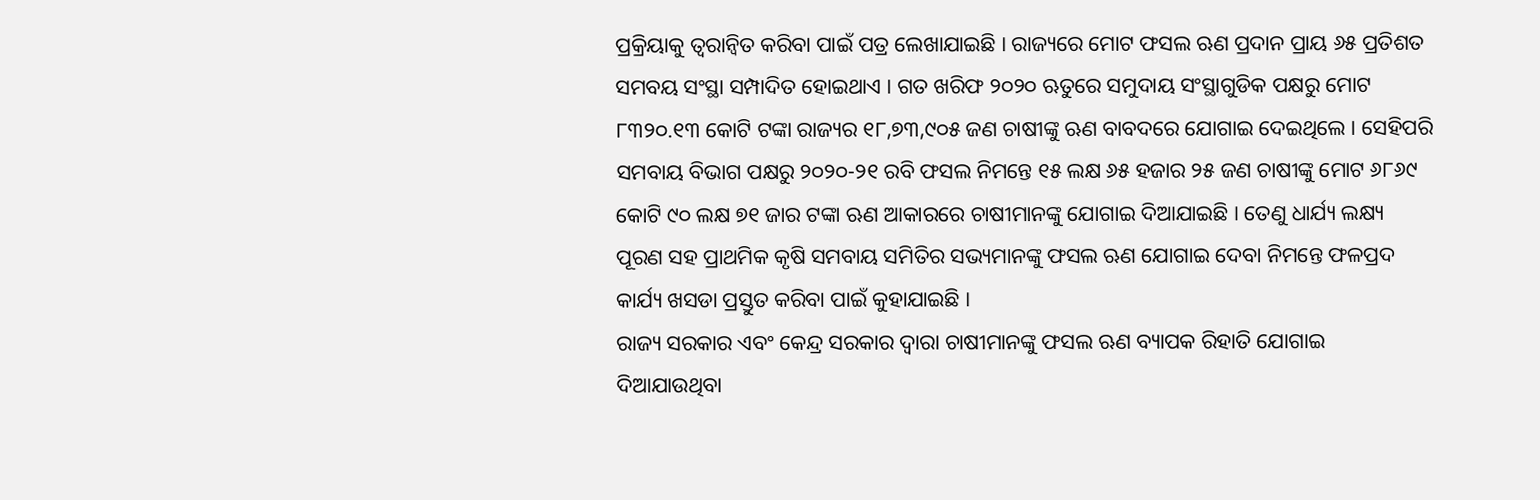ପ୍ରକ୍ରିୟାକୁ ତ୍ୱରାନ୍ୱିତ କରିବା ପାଇଁ ପତ୍ର ଲେଖାଯାଇଛି । ରାଜ୍ୟରେ ମୋଟ ଫସଲ ଋଣ ପ୍ରଦାନ ପ୍ରାୟ ୬୫ ପ୍ରତିଶତ ସମବୟ ସଂସ୍ଥା ସମ୍ପାଦିତ ହୋଇଥାଏ । ଗତ ଖରିଫ ୨୦୨୦ ଋତୁରେ ସମୁଦାୟ ସଂସ୍ଥାଗୁଡିକ ପକ୍ଷରୁ ମୋଟ ୮୩୨୦.୧୩ କୋଟି ଟଙ୍କା ରାଜ୍ୟର ୧୮,୭୩,୯୦୫ ଜଣ ଚାଷୀଙ୍କୁ ଋଣ ବାବଦରେ ଯୋଗାଇ ଦେଇଥିଲେ । ସେହିପରି ସମବାୟ ବିଭାଗ ପକ୍ଷରୁ ୨୦୨୦-୨୧ ରବି ଫସଲ ନିମନ୍ତେ ୧୫ ଲକ୍ଷ ୬୫ ହଜାର ୨୫ ଜଣ ଚାଷୀଙ୍କୁ ମୋଟ ୬୮୬୯ କୋଟି ୯୦ ଲକ୍ଷ ୭୧ ଜାର ଟଙ୍କା ଋଣ ଆକାରରେ ଚାଷୀମାନଙ୍କୁ ଯୋଗାଇ ଦିଆଯାଇଛି । ତେଣୁ ଧାର୍ଯ୍ୟ ଲକ୍ଷ୍ୟ ପୂରଣ ସହ ପ୍ରାଥମିକ କୃଷି ସମବାୟ ସମିତିର ସଭ୍ୟମାନଙ୍କୁ ଫସଲ ଋଣ ଯୋଗାଇ ଦେବା ନିମନ୍ତେ ଫଳପ୍ରଦ କାର୍ଯ୍ୟ ଖସଡା ପ୍ରସ୍ତୁତ କରିବା ପାଇଁ କୁହାଯାଇଛି ।
ରାଜ୍ୟ ସରକାର ଏବଂ କେନ୍ଦ୍ର ସରକାର ଦ୍ୱାରା ଚାଷୀମାନଙ୍କୁ ଫସଲ ଋଣ ବ୍ୟାପକ ରିହାତି ଯୋଗାଇ ଦିଆଯାଉଥିବା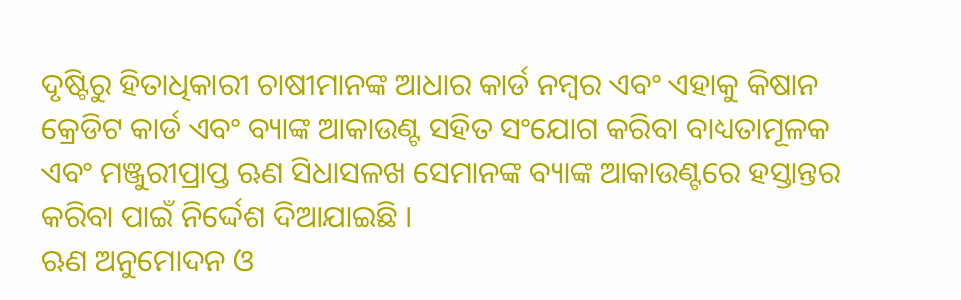ଦୃଷ୍ଟିରୁ ହିତାଧିକାରୀ ଚାଷୀମାନଙ୍କ ଆଧାର କାର୍ଡ ନମ୍ବର ଏବଂ ଏହାକୁ କିଷାନ କ୍ରେଡିଟ କାର୍ଡ ଏବଂ ବ୍ୟାଙ୍କ ଆକାଉଣ୍ଟ ସହିତ ସଂଯୋଗ କରିବା ବାଧ୍ୟତାମୂଳକ ଏବଂ ମଞ୍ଜୁରୀପ୍ରାପ୍ତ ଋଣ ସିଧାସଳଖ ସେମାନଙ୍କ ବ୍ୟାଙ୍କ ଆକାଉଣ୍ଟରେ ହସ୍ତାନ୍ତର କରିବା ପାଇଁ ନିର୍ଦ୍ଦେଶ ଦିଆଯାଇଛି ।
ଋଣ ଅନୁମୋଦନ ଓ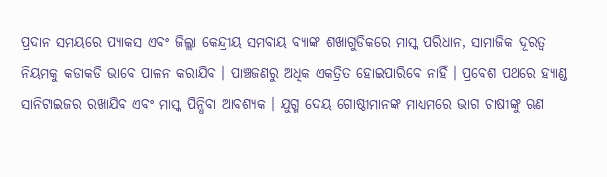ପ୍ରଦାନ ସମୟରେ ପ୍ୟାକସ ଏବଂ ଜିଲ୍ଲା କେନ୍ଦ୍ରୀୟ ସମବାୟ ବ୍ୟାଙ୍କ ଶଖାଗୁଡିକରେ ମାସ୍କ ପରିଧାନ, ସାମାଜିକ ଦୂରତ୍ୱ ନିୟମକୁ କଡାକଡି ଭାବେ ପାଳନ କରାଯିବ । ପାଞ୍ଚଜଣରୁ ଅଧିକ ଏକତ୍ରିତ ହୋଇପାରିବେ ନାହିଁ । ପ୍ରବେଶ ପଥରେ ହ୍ୟାଣ୍ଡ ସାନିଟାଇଜର ରଖାଯିବ ଏବଂ ମାସ୍କ ପିନ୍ଧିବା ଆବଶ୍ୟକ । ଯୁଗ୍ମ ଦେୟ ଗୋଷ୍ଠୀମାନଙ୍କ ମାଧ୍ୟମରେ ଭାଗ ଚାଷୀଙ୍କୁ ଋଣ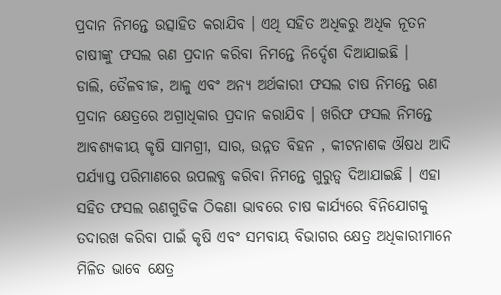ପ୍ରଦାନ ନିମନ୍ତେ ଉତ୍ସାହିତ କରାଯିବ । ଏଥି ସହିତ ଅଧିକରୁ ଅଧିକ ନୂତନ ଚାଷୀଙ୍କୁ ଫସଲ ଋଣ ପ୍ରଦାନ କରିବା ନିମନ୍ତେ ନିର୍ଦ୍ଦେଶ ଦିଆଯାଇଛି ।
ଡାଲି, ତୈଳବୀଜ, ଆଳୁ ଏବଂ ଅନ୍ୟ ଅର୍ଥକାରୀ ଫସଲ ଚାଷ ନିମନ୍ତେ ଋଣ ପ୍ରଦାନ କ୍ଷେତ୍ରରେ ଅଗ୍ରାଧିକାର ପ୍ରଦାନ କରାଯିବ । ଖରିଫ ଫସଲ ନିମନ୍ତେ ଆବଶ୍ୟକୀୟ କୃଷି ସାମଗ୍ରୀ, ସାର, ଉନ୍ନତ ବିହନ , କୀଟନାଶକ ଔଷଧ ଆଦି ପର୍ଯ୍ୟାପ୍ତ ପରିମାଣରେ ଉପଲବ୍ଧ କରିବା ନିମନ୍ତେ ଗୁରୁତ୍ୱ ଦିଆଯାଇଛି । ଏହା ସହିତ ଫସଲ ଋଣଗୁଡିକ ଠିକଣା ଭାବରେ ଚାଷ କାର୍ଯ୍ୟରେ ବିନିଯୋଗକୁ ତଦାରଖ କରିବା ପାଇଁ କୃଷି ଏବଂ ସମବାୟ ବିଭାଗର କ୍ଷେତ୍ର ଅଧିକାରୀମାନେ ମିଳିତ ଭାବେ କ୍ଷେତ୍ର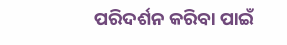ପରିଦର୍ଶନ କରିବା ପାଇଁ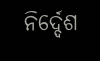ନିର୍ଦ୍ଦେଶ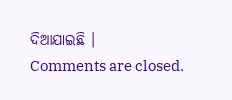ଦିଆଯାଇଛି ।
Comments are closed.